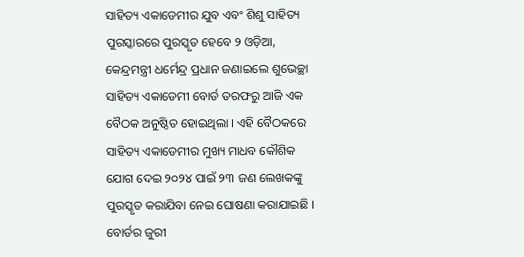ସାହିତ୍ୟ ଏକାଡେମୀର ଯୁବ ଏବଂ ଶିଶୁ ସାହିତ୍ୟ ପୁରସ୍କାରରେ ପୁରସ୍କୃତ ହେବେ ୨ ଓଡ଼ିଆ, କେନ୍ଦ୍ରମନ୍ତ୍ରୀ ଧର୍ମେନ୍ଦ୍ର ପ୍ରଧାନ ଜଣାଇଲେ ଶୁଭେଚ୍ଛା
ସାହିତ୍ୟ ଏକାଡେମୀ ବୋର୍ଡ ତରଫରୁ ଆଜି ଏକ ବୈଠକ ଅନୁଷ୍ଠିତ ହୋଇଥିଲା । ଏହି ବୈଠକରେ ସାହିତ୍ୟ ଏକାଡେମୀର ମୁଖ୍ୟ ମାଧବ କୌଶିକ ଯୋଗ ଦେଇ ୨୦୨୪ ପାଇଁ ୨୩ ଜଣ ଲେଖକଙ୍କୁ ପୁରସ୍କୃତ କରାଯିବା ନେଇ ଘୋଷଣା କରାଯାଇଛି । ବୋର୍ଡର ଜୁରୀ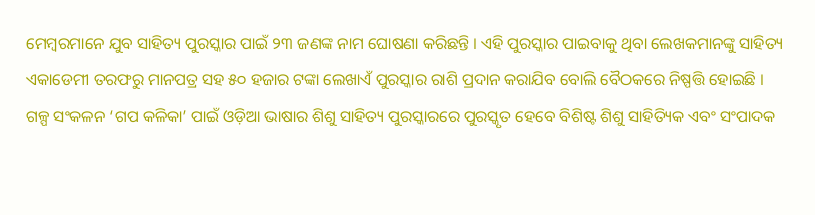ମେମ୍ବରମାନେ ଯୁବ ସାହିତ୍ୟ ପୁରସ୍କାର ପାଇଁ ୨୩ ଜଣଙ୍କ ନାମ ଘୋଷଣା କରିଛନ୍ତି । ଏହି ପୁରସ୍କାର ପାଇବାକୁ ଥିବା ଲେଖକମାନଙ୍କୁ ସାହିତ୍ୟ ଏକାଡେମୀ ତରଫରୁ ମାନପତ୍ର ସହ ୫୦ ହଜାର ଟଙ୍କା ଲେଖାଏଁ ପୁରସ୍କାର ରାଶି ପ୍ରଦାନ କରାଯିବ ବୋଲି ବୈଠକରେ ନିଷ୍ପତ୍ତି ହୋଇଛି ।
ଗଳ୍ପ ସଂକଳନ ‘ଗପ କଳିକା’ ପାଇଁ ଓଡ଼ିଆ ଭାଷାର ଶିଶୁ ସାହିତ୍ୟ ପୁରସ୍କାରରେ ପୁରସ୍କୃତ ହେବେ ବିଶିଷ୍ଟ ଶିଶୁ ସାହିତ୍ୟିକ ଏବଂ ସଂପାଦକ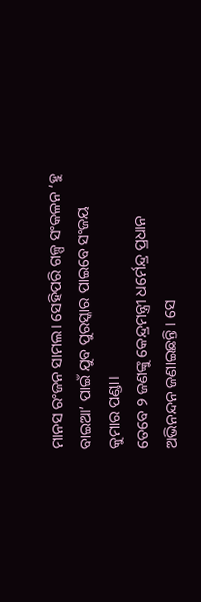ମାନସ ରଂଜନ ସାମଲ। ସେହିପରି ଗଳ୍ପ ସଂକଳନ ‘ହୁ ବାଇଆ’ ପାଇଁ ଯୁବ ପୁରସ୍କାର ପାଇବେ ସଂଜୟ କୁମାର ପଣ୍ଡା।
ତେବେ ୨ ଜଣଙ୍କୁ କେନ୍ଦ୍ରମନ୍ତ୍ରୀ ଧର୍ମେନ୍ଦ୍ର ପ୍ରଧାନ ଅଭିନନ୍ଦନ ଜଣାଇଛନ୍ତି । ସେ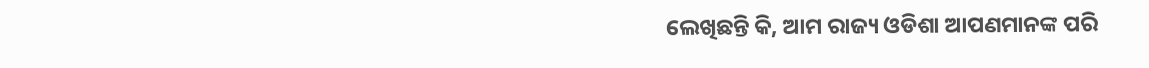ଲେଖିଛନ୍ତି କି, ଆମ ରାଜ୍ୟ ଓଡିଶା ଆପଣମାନଙ୍କ ପରି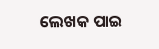ଲେଖକ ପାଇ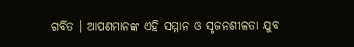ଗର୍ବିତ । ଆପଣମାନଙ୍କ ଏହି ସମ୍ମାନ ଓ ସୃଜନଶୀଳତା ଯୁବ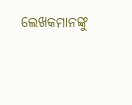ଲେଖକମାନଙ୍କୁ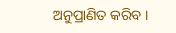ଅନୁପ୍ରାଣିତ କରିବ ।